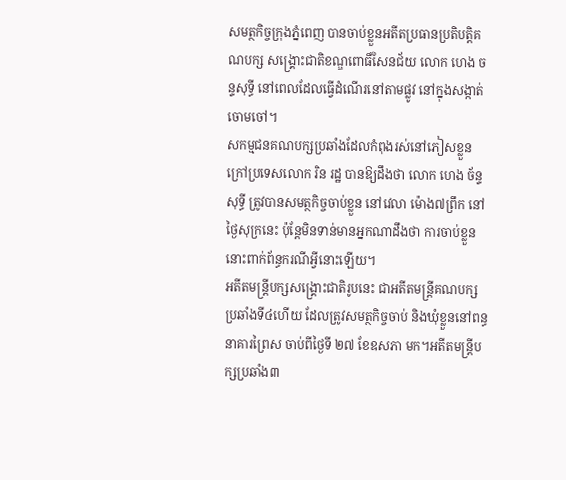សមត្ថកិច្ចក្រុងភ្នំពេញ បានចាប់ខ្លួនអតីតប្រធានប្រតិបត្តិគណបក្ស សង្គ្រោះជាតិខណ្ឌពោធិ៍សែនជ័យ លោក ហេង ចន្ទសុទ្ធី នៅពេលដែលធ្វើដំណើរនៅតាមផ្លូវ នៅក្នុងសង្កាត់ចោមចៅ។
សកម្មជនគណបក្សប្រឆាំងដែលកំពុងរស់នៅភៀសខ្លួនក្រៅប្រទេសលោក រិន រដ្ឋ បានឱ្យដឹងថា លោក ហេង ច័ន្ទសុទ្ធី ត្រូវបានសមត្ថកិច្ចចាប់ខ្លួន នៅវេលា ម៉ោង៧ព្រឹក នៅថ្ងៃសុក្រនេះ ប៉ុន្តែមិនទាន់មានអ្នកណាដឹងថា ការចាប់ខ្លួននោះពាក់ព័ន្ធករណីអ្វីនោះឡើយ។
អតីតមន្ត្រីបក្សសង្រ្គោះជាតិរូបនេះ ជាអតីតមន្ត្រីគណបក្សប្រឆាំងទី៤ហើយ ដែលត្រូវសមត្ថកិច្ចចាប់ និងឃុំខ្លួននៅពន្ធនាគារព្រៃស ចាប់ពីថ្ងៃទី ២៧ ខែឧសភា មក។អតីតមន្ត្រីបក្សប្រឆាំង៣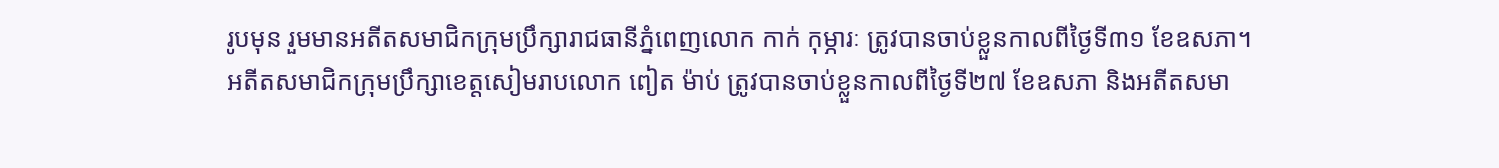រូបមុន រួមមានអតីតសមាជិកក្រុមប្រឹក្សារាជធានីភ្នំពេញលោក កាក់ កុម្ភារៈ ត្រូវបានចាប់ខ្លួនកាលពីថ្ងៃទី៣១ ខែឧសភា។ អតីតសមាជិកក្រុមប្រឹក្សាខេត្តសៀមរាបលោក ពៀត ម៉ាប់ ត្រូវបានចាប់ខ្លួនកាលពីថ្ងៃទី២៧ ខែឧសភា និងអតីតសមា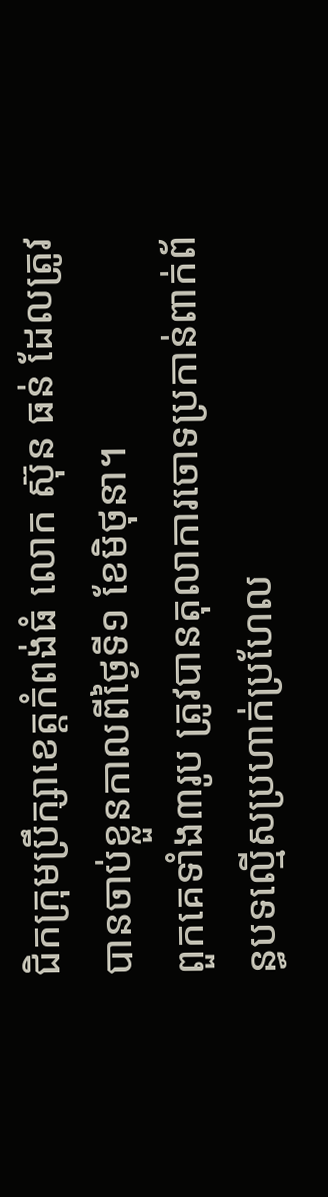ជិកក្រុមប្រឹក្សាខេត្តកំពង់ធំ លោក ស៊ុន ធន់ ដែលត្រូវបានចាប់ខ្លួនកាលពីថ្ងៃទី១ ខែមិថុនា។
ពួកគេទាំង៣រូប ត្រូវបានតុលាការចោទប្រកាន់ពាក់ព័ន្ធបទល្មើសប្រហាក់ប្រហែល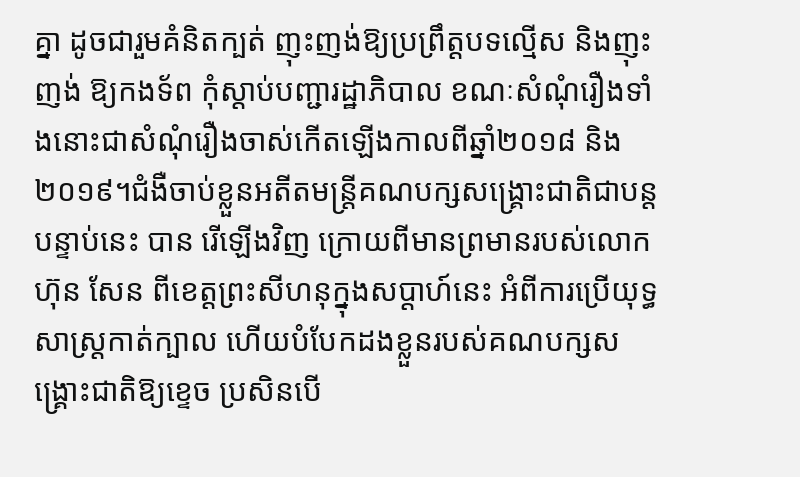គ្នា ដូចជារួមគំនិតក្បត់ ញុះញង់ឱ្យប្រព្រឹត្តបទល្មើស និងញុះញង់ ឱ្យកងទ័ព កុំស្តាប់បញ្ជារដ្ឋាភិបាល ខណៈសំណុំរឿងទាំងនោះជាសំណុំរឿងចាស់កើតឡើងកាលពីឆ្នាំ២០១៨ និង២០១៩។ជំងឺចាប់ខ្លួនអតីតមន្ត្រីគណបក្សសង្រ្គោះជាតិជាបន្តបន្ទាប់នេះ បាន រើឡើងវិញ ក្រោយពីមានព្រមានរបស់លោកហ៊ុន សែន ពីខេត្តព្រះសីហនុក្នុងសប្តាហ៍នេះ អំពីការប្រើយុទ្ធសាស្ត្រកាត់ក្បាល ហើយបំបែកដងខ្លួនរបស់គណបក្សសង្គ្រោះជាតិឱ្យខ្ទេច ប្រសិនបើ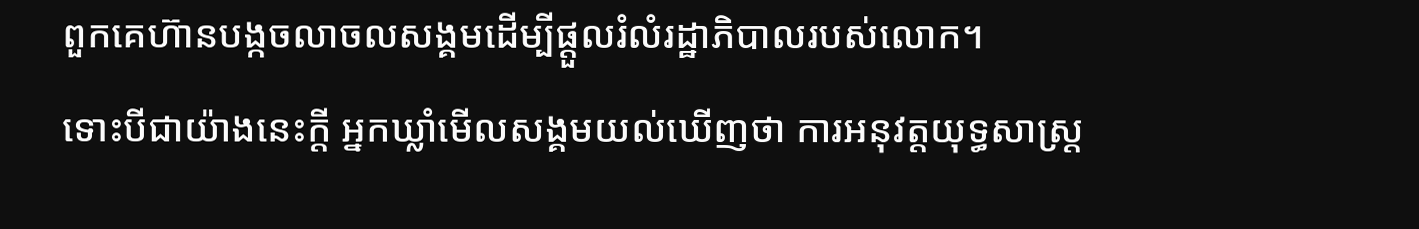ពួកគេហ៊ានបង្កចលាចលសង្គមដើម្បីផ្តួលរំលំរដ្ឋាភិបាលរបស់លោក។
ទោះបីជាយ៉ាងនេះក្តី អ្នកឃ្លាំមើលសង្គមយល់ឃើញថា ការអនុវត្តយុទ្ធសាស្ត្រ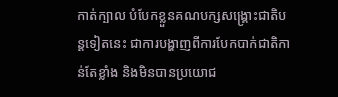កាត់ក្បាល បំបែកខ្លួនគណបក្សសង្រ្គោះជាតិបន្តទៀតនេះ ជាការបង្ហាញពីការបែកបាក់ជាតិកាន់តែខ្លាំង និងមិនបានប្រយោជ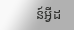ន៍អ្វីដ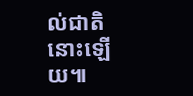ល់ជាតិនោះឡើយ៕